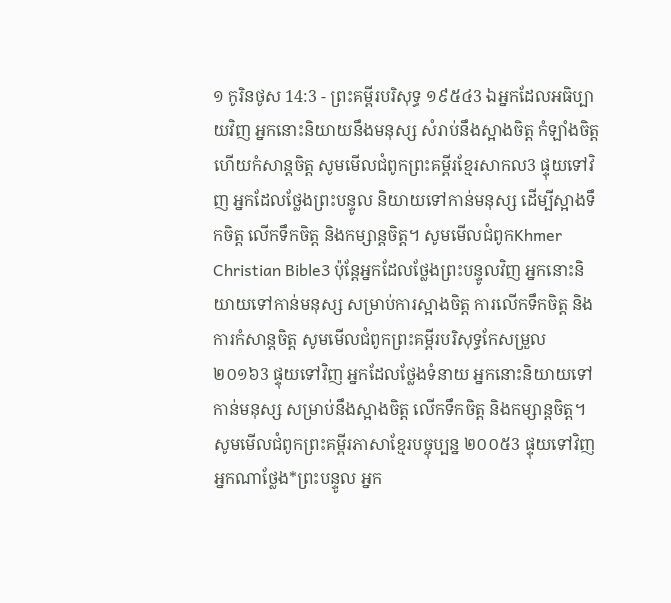១ កូរិនថូស 14:3 - ព្រះគម្ពីរបរិសុទ្ធ ១៩៥៤3 ឯអ្នកដែលអធិប្បាយវិញ អ្នកនោះនិយាយនឹងមនុស្ស សំរាប់នឹងស្អាងចិត្ត កំឡាំងចិត្ត ហើយកំសាន្តចិត្ត សូមមើលជំពូកព្រះគម្ពីរខ្មែរសាកល3 ផ្ទុយទៅវិញ អ្នកដែលថ្លែងព្រះបន្ទូល និយាយទៅកាន់មនុស្ស ដើម្បីស្អាងទឹកចិត្ត លើកទឹកចិត្ត និងកម្សាន្តចិត្ត។ សូមមើលជំពូកKhmer Christian Bible3 ប៉ុន្ដែអ្នកដែលថ្លែងព្រះបន្ទូលវិញ អ្នកនោះនិយាយទៅកាន់មនុស្ស សម្រាប់ការស្អាងចិត្ដ ការលើកទឹកចិត្ដ និងការកំសាន្ដចិត្ដ សូមមើលជំពូកព្រះគម្ពីរបរិសុទ្ធកែសម្រួល ២០១៦3 ផ្ទុយទៅវិញ អ្នកដែលថ្លែងទំនាយ អ្នកនោះនិយាយទៅកាន់មនុស្ស សម្រាប់នឹងស្អាងចិត្ត លើកទឹកចិត្ត និងកម្សាន្តចិត្ត។ សូមមើលជំពូកព្រះគម្ពីរភាសាខ្មែរបច្ចុប្បន្ន ២០០៥3 ផ្ទុយទៅវិញ អ្នកណាថ្លែង*ព្រះបន្ទូល អ្នក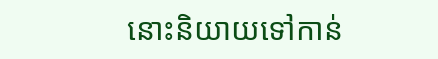នោះនិយាយទៅកាន់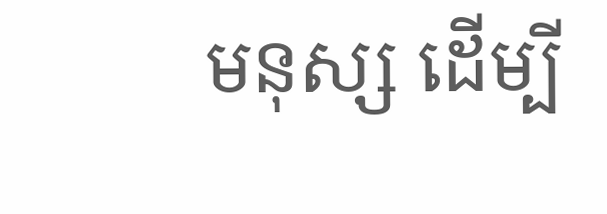មនុស្ស ដើម្បី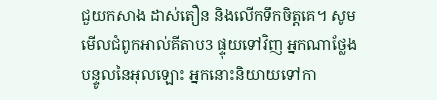ជួយកសាង ដាស់តឿន និងលើកទឹកចិត្តគេ។ សូមមើលជំពូកអាល់គីតាប3 ផ្ទុយទៅវិញ អ្នកណាថ្លែងបន្ទូលនៃអុលឡោះ អ្នកនោះនិយាយទៅកា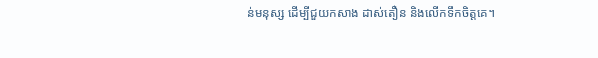ន់មនុស្ស ដើម្បីជួយកសាង ដាស់តឿន និងលើកទឹកចិត្ដគេ។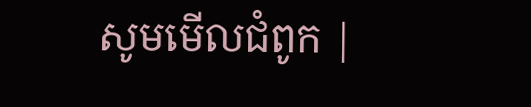សូមមើលជំពូក |